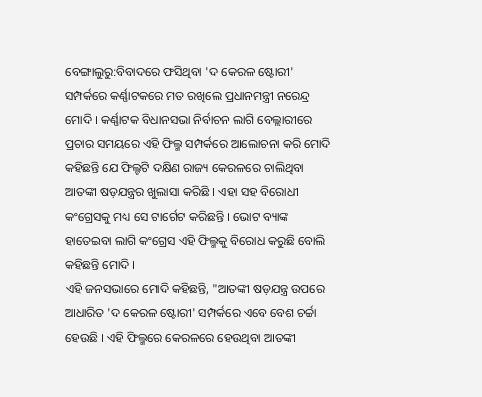ବେଙ୍ଗାଲୁରୁ:ବିବାଦରେ ଫସିଥିବା 'ଦ କେରଳ ଷ୍ଟୋରୀ' ସମ୍ପର୍କରେ କର୍ଣ୍ଣାଟକରେ ମତ ରଖିଲେ ପ୍ରଧାନମନ୍ତ୍ରୀ ନରେନ୍ଦ୍ର ମୋଦି । କର୍ଣ୍ଣାଟକ ବିଧାନସଭା ନିର୍ବାଚନ ଲାଗି ବେଲ୍ଲାରୀରେ ପ୍ରଚାର ସମୟରେ ଏହି ଫିଲ୍ମ ସମ୍ପର୍କରେ ଆଲୋଚନା କରି ମୋଦି କହିଛନ୍ତି ଯେ ଫିଲ୍ଟଟି ଦକ୍ଷିଣ ରାଜ୍ୟ କେରଳରେ ଚାଲିଥିବା ଆତଙ୍କୀ ଷଡ଼ଯନ୍ତ୍ରର ଖୁଲାସା କରିଛି । ଏହା ସହ ବିରୋଧୀ କଂଗ୍ରେସକୁ ମଧ୍ୟ ସେ ଟାର୍ଗେଟ କରିଛନ୍ତି । ଭୋଟ ବ୍ୟାଙ୍କ ହାତେଇବା ଲାଗି କଂଗ୍ରେସ ଏହି ଫିଲ୍ମକୁ ବିରୋଧ କରୁଛି ବୋଲି କହିଛନ୍ତି ମୋଦି ।
ଏହି ଜନସଭାରେ ମୋଦି କହିଛନ୍ତି, "ଆତଙ୍କୀ ଷଡ଼ଯନ୍ତ୍ର ଉପରେ ଆଧାରିତ 'ଦ କେରଳ ଷ୍ଟୋରୀ' ସମ୍ପର୍କରେ ଏବେ ବେଶ ଚର୍ଚ୍ଚା ହେଉଛି । ଏହି ଫିଲ୍ମରେ କେରଳରେ ହେଉଥିବା ଆତଙ୍କୀ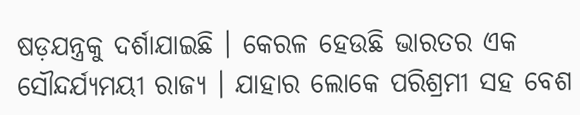ଷଡ଼ଯନ୍ତ୍ରକୁ ଦର୍ଶାଯାଇଛି । କେରଳ ହେଉଛି ଭାରତର ଏକ ସୌନ୍ଦର୍ଯ୍ୟମୟୀ ରାଜ୍ୟ । ଯାହାର ଲୋକେ ପରିଶ୍ରମୀ ସହ ବେଶ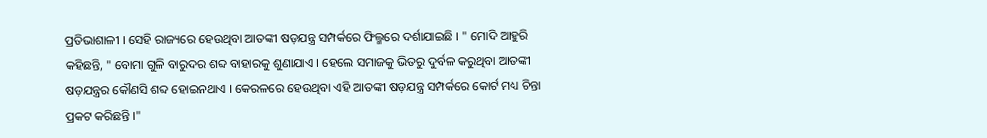ପ୍ରତିଭାଶାଳୀ । ସେହି ରାଜ୍ୟରେ ହେଉଥିବା ଆତଙ୍କୀ ଷଡ଼ଯନ୍ତ୍ର ସମ୍ପର୍କରେ ଫିଲ୍ମରେ ଦର୍ଶାଯାଇଛି । " ମୋଦି ଆହୁରି କହିଛନ୍ତି, " ବୋମା ଗୁଳି ବାରୁଦର ଶବ୍ଦ ବାହାରକୁ ଶୁଣାଯାଏ । ହେଲେ ସମାଜକୁ ଭିତରୁ ଦୁର୍ବଳ କରୁଥିବା ଆତଙ୍କୀ ଷଡ଼ଯନ୍ତ୍ରର କୌଣସି ଶବ୍ଦ ହୋଇନଥାଏ । କେରଳରେ ହେଉଥିବା ଏହି ଆତଙ୍କୀ ଷଡ଼ଯନ୍ତ୍ର ସମ୍ପର୍କରେ କୋର୍ଟ ମଧ୍ୟ ଚିନ୍ତା ପ୍ରକଟ କରିଛନ୍ତି ।"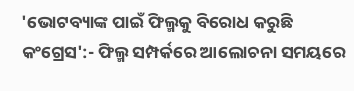'ଭୋଟବ୍ୟାଙ୍କ ପାଇଁ ଫିଲ୍ମକୁ ବିରୋଧ କରୁଛି କଂଗ୍ରେସ':- ଫିଲ୍ମ ସମ୍ପର୍କରେ ଆଲୋଚନା ସମୟରେ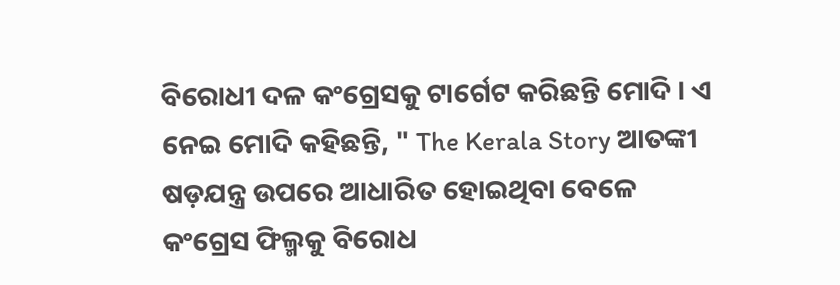ବିରୋଧୀ ଦଳ କଂଗ୍ରେସକୁ ଟାର୍ଗେଟ କରିଛନ୍ତି ମୋଦି । ଏ ନେଇ ମୋଦି କହିଛନ୍ତି, " The Kerala Story ଆତଙ୍କୀ ଷଡ଼ଯନ୍ତ୍ର ଉପରେ ଆଧାରିତ ହୋଇଥିବା ବେଳେ କଂଗ୍ରେସ ଫିଲ୍ମକୁ ବିରୋଧ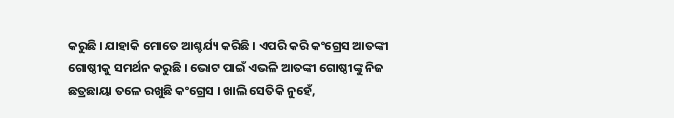କରୁଛି । ଯାହାକି ମୋତେ ଆଶ୍ଚର୍ଯ୍ୟ କରିଛି । ଏପରି କରି କଂଗ୍ରେସ ଆତଙ୍କୀ ଗୋଷ୍ଠୀକୁ ସମର୍ଥନ କରୁଛି । ଭୋଟ ପାଇଁ ଏଭଳି ଆତଙ୍କୀ ଗୋଷ୍ଠୀଙ୍କୁ ନିଜ ଛତ୍ରଛାୟା ତଳେ ରଖୁଛି କଂଗ୍ରେସ । ଖାଲି ସେତିକି ନୁହେଁ,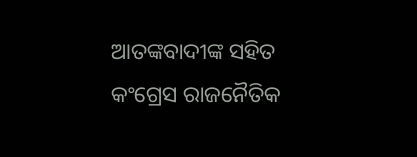ଆତଙ୍କବାଦୀଙ୍କ ସହିତ କଂଗ୍ରେସ ରାଜନୈତିକ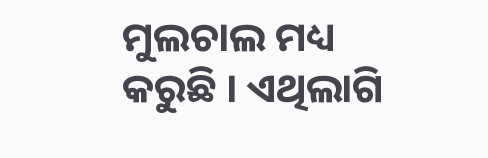ମୁଲଚାଲ ମଧ୍ୟ କରୁଛି । ଏଥିଲାଗି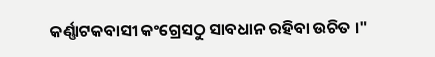କର୍ଣ୍ଣାଟକବାସୀ କଂଗ୍ରେସଠୁ ସାବଧାନ ରହିବା ଉଚିତ ।"